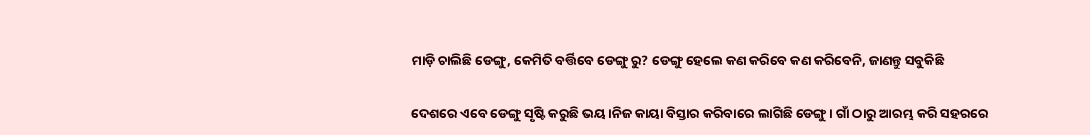ମାଡ଼ି ଚାଲିଛି ଡେଙ୍ଗୁ, କେମିତି ବର୍ତ୍ତିବେ ଡେଙ୍ଗୁ ରୁ? ଡେଙ୍ଗୁ ହେଲେ କଣ କରିବେ କଣ କରିବେନି, ଜାଣନ୍ତୁ ସବୁକିଛି

ଦେଶରେ ଏବେ ଡେଙ୍ଗୁ ସୃଷ୍ଟି କରୁଛି ଭୟ।ନିଜ କାୟା ବିସ୍ତାର କରିବାରେ ଲାଗିଛି ଡେଙ୍ଗୁ । ଗାଁ ଠାରୁ ଆରମ୍ଭ କରି ସହରରେ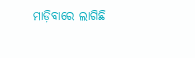ମାଡ଼ିବାରେ ଲାଗିଛି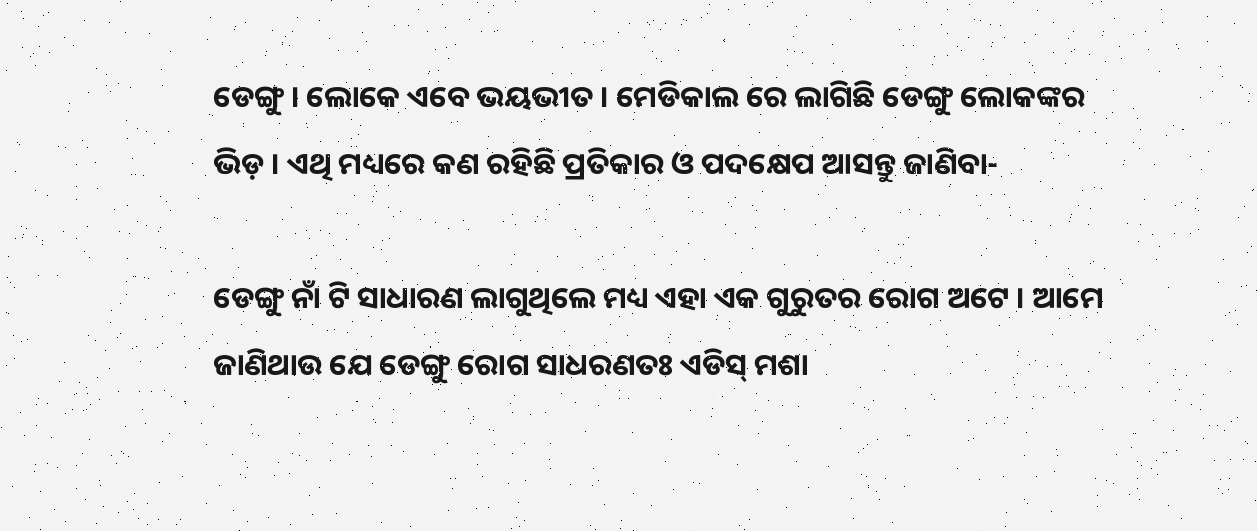ଡେଙ୍ଗୁ । ଲୋକେ ଏବେ ଭୟଭୀତ । ମେଡିକାଲ ରେ ଲାଗିଛି ଡେଙ୍ଗୁ ଲୋକଙ୍କର ଭିଡ଼ । ଏଥି ମଧ୍ୟରେ କଣ ରହିଛି ପ୍ରତିକାର ଓ ପଦକ୍ଷେପ ଆସନ୍ତୁ ଜାଣିବା-

ଡେଙ୍ଗୁ ନାଁ ଟି ସାଧାରଣ ଲାଗୁଥିଲେ ମଧ୍ୟ ଏହା ଏକ ଗୁରୁତର ରୋଗ ଅଟେ । ଆମେ ଜାଣିଥାଉ ଯେ ଡେଙ୍ଗୁ ରୋଗ ସାଧରଣତଃ ଏଡିସ୍ ମଶା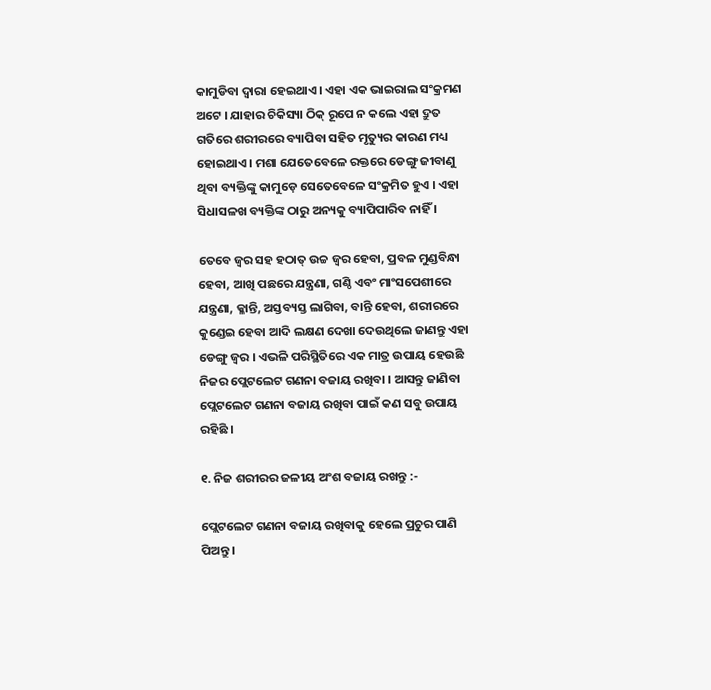କାମୁଡିବା ଦ୍ବାରା ହେଇଥାଏ । ଏହା ଏକ ଭାଇରାଲ ସଂକ୍ରମଣ ଅଟେ । ଯାହାର ଚିକିସ୍ୟା ଠିକ୍ ରୂପେ ନ କଲେ ଏହା ଦ୍ରୁତ ଗତିରେ ଶରୀରରେ ବ୍ୟାପିବା ସହିତ ମୃତ୍ୟୁର କାରଣ ମଧ୍ୟ ହୋଇଥାଏ । ମଶା ଯେତେବେଳେ ରକ୍ତରେ ଡେଙ୍ଗୁ ଜୀବାଣୁ ଥିବା ବ୍ୟକ୍ତିଙ୍କୁ କାମୁଡ଼େ ସେତେବେଳେ ସଂକ୍ରମିତ ହୁଏ । ଏହା ସିଧାସଳଖ ବ୍ୟକ୍ତିଙ୍କ ଠାରୁ ଅନ୍ୟକୁ ବ୍ୟାପିପାରିବ ନାହିଁ ।

ତେବେ ଜ୍ଵର ସହ ହଠାତ୍‌ ଉଚ୍ଚ ଜ୍ୱର ହେବା, ପ୍ରବଳ ମୁଣ୍ଡବିନ୍ଧା ହେବା, ଆଖି ପଛରେ ଯନ୍ତ୍ରଣା, ଗଣ୍ଠି ଏବଂ ମାଂସପେଶୀରେ ଯନ୍ତ୍ରଣା, କ୍ଳାନ୍ତି, ଅସ୍ତବ୍ୟସ୍ତ ଲାଗିବା, ବାନ୍ତି ହେବା, ଶରୀରରେ କୁଣ୍ଡେଇ ହେବା ଆଦି ଲକ୍ଷଣ ଦେଖା ଦେଉଥିଲେ ଜାଣନ୍ତୁ ଏହା ଡେଙ୍ଗୁ ଜ୍ୱର । ଏଭଳି ପରିସ୍ଥିତିରେ ଏକ ମାତ୍ର ଉପାୟ ହେଉଛି ନିଜର ପ୍ଲେଟଲେଟ ଗଣନା ବଜାୟ ରଖିବା । ଆସନ୍ତୁ ଜାଣିବା ପ୍ଲେଟଲେଟ ଗଣନା ବଜାୟ ରଖିବା ପାଇଁ କଣ ସବୁ ଉପାୟ ରହିଛି ।

୧. ନିଜ ଶରୀରର ଜଳୀୟ ଅଂଶ ବଜାୟ ରଖନ୍ତୁ :-

ପ୍ଲେଟଲେଟ ଗଣନା ବଜାୟ ରଖିବାକୁ ହେଲେ ପ୍ରଚୁର ପାଣି ପିଅନ୍ତୁ ।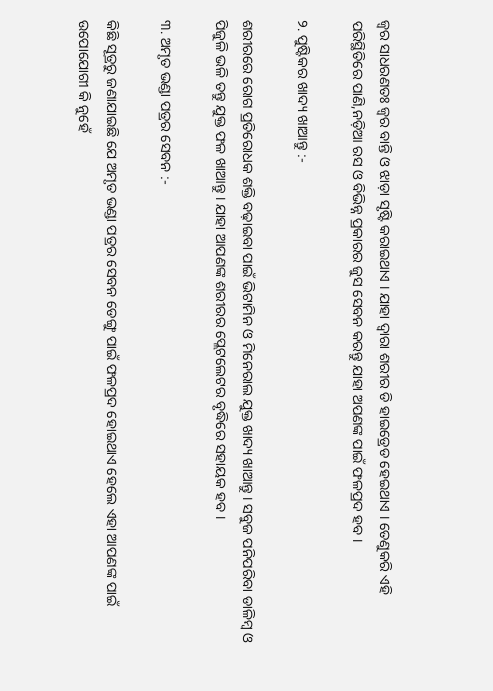ଜ୍ବର ସାଧରଣତଃ ଜ୍ବର ବାନ୍ତି ଓ ଝାଡ଼ା ସୃଷ୍ଟି କରାଇଥାଏ । ଯାହା ଦ୍ଵାରା ଶରୀର ଡି ହାଇଡ୍ରେଡ ହେଇଥାଏ । ତେଣୁକରି ଏହି ପରିସ୍ଥିତିରେ ପାଣି,ନଡ଼ିଆ ରସ ଓ ବିଭିନ୍ନ ପ୍ରକାରର ଜୁସ ସେବନ କରନ୍ତୁ ଯାହା ଅପଣଙ୍କ ପାଇଁ ଫଳପ୍ରଦ ହବ ।

୨. ପୁଷ୍ଟିକର ଖାଦ୍ୟ ଖାଆନ୍ତୁ :-

ଶରୀରରେ ରୋଗ ପ୍ରତିରୋଧକ ଶକ୍ତି ବଢ଼ାଇବା ପାଇଁ ଭିଟାମିନ ଓ ମିନେରାଲ ଯୁକ୍ତ ଖାଦ୍ୟ ଖାଆନ୍ତୁ । ସବୁଜ ପନିପରିବା ଡାଳିମ୍ବ ଓ ପିଜୁଳି ଭଳି ତନ୍ତୁ ଯୁକ୍ତ ଫଳ ଖାଆନ୍ତୁ । ଯାହା ଆପଣଙ୍କ ଶରୀରର ପ୍ଲେଟଲେଟର ବୃଦ୍ଧିରେ ସହାୟକ ହବ ।

୩. ଅମୃତ ଭଣ୍ଡା ପତ୍ରର ସେବନ :-

କିଛି ସୂତ୍ରରୁ ଜଣାଯାଇଛି ଯେ ଅମୃତ ଭଣ୍ଡା ପତ୍ରର ସେବନ ଡେଙ୍ଗୁ ପାଇଁ ଫଳପ୍ରଦ ହୋଇଥାଏ ହେଲେ ଏହା ଆପଣଙ୍କ ପାଇଁ ଉପୋଯୋଗୀ କି ନୁହେଁ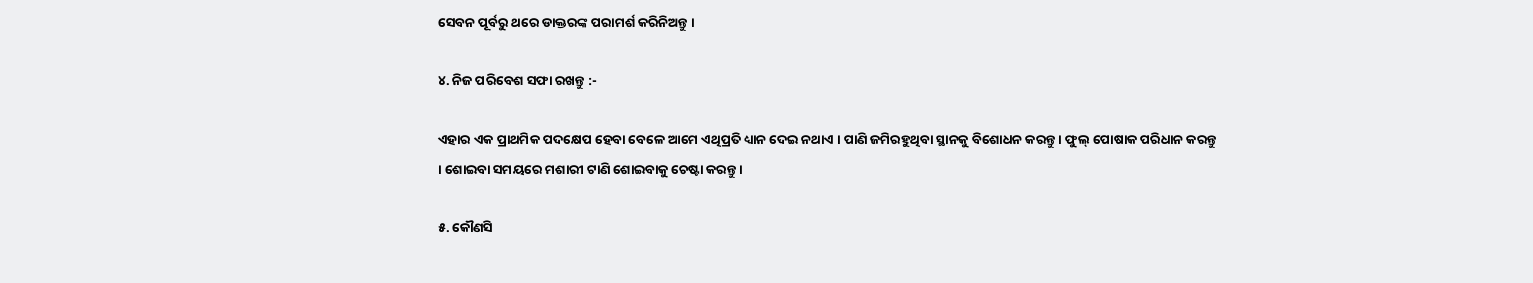ସେବନ ପୂର୍ବରୁ ଥରେ ଡାକ୍ତରଙ୍କ ପରାମର୍ଶ କରିନିଅନ୍ତୁ ।

୪. ନିଜ ପରିବେଶ ସଫା ରଖନ୍ତୁ :-

ଏହାର ଏକ ପ୍ରାଥମିକ ପଦକ୍ଷେପ ହେବା ବେଳେ ଆମେ ଏଥିପ୍ରତି ଧ୍ୟାନ ଦେଇ ନଥାଏ । ପାଣି ଜମିରହୁଥିବା ସ୍ଥାନକୁ ବିଶୋଧନ କରନ୍ତୁ । ଫୁଲ୍ ପୋଷାକ ପରିଧାନ କରନ୍ତୁ । ଶୋଇବା ସମୟରେ ମଶାରୀ ଟାଣି ଶୋଇବାକୁ ଚେଷ୍ଟା କରନ୍ତୁ ।

୫. କୌଣସି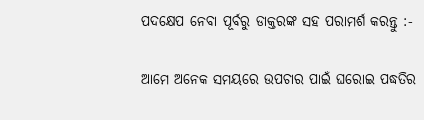ପଦକ୍ଷେପ ନେବା ପୂର୍ବରୁ ଡାକ୍ତରଙ୍କ ସହ ପରାମର୍ଶ କରନ୍ତୁ :-

ଆମେ ଅନେକ ସମୟରେ ଉପଚାର ପାଇଁ ଘରୋଇ ପଦ୍ଧତିର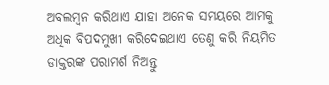ଅବଲମ୍ବନ କରିଥାଏ ଯାହା ଅନେକ ସମୟରେ ଆମକୁ ଅଧିକ ବିପଦମୁଖୀ କରିଦେଇଥାଏ ତେଣୁ କରି ନିୟମିତ ଡାକ୍ତରଙ୍କ ପରାମର୍ଶ ନିଅନ୍ତୁ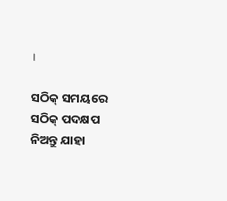।

ସଠିକ୍ ସମୟରେ ସଠିକ୍ ପଦକ୍ଷପ ନିଅନ୍ତୁ ଯାହା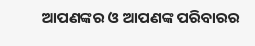ଆପଣଙ୍କର ଓ ଆପଣଙ୍କ ପରିବାରର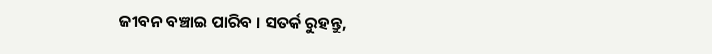ଜୀବନ ବଞ୍ଚାଇ ପାରିବ । ସତର୍କ ରୁହନ୍ତୁ,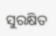ସୁରକ୍ଷିତ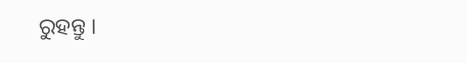ରୁହନ୍ତୁ ।